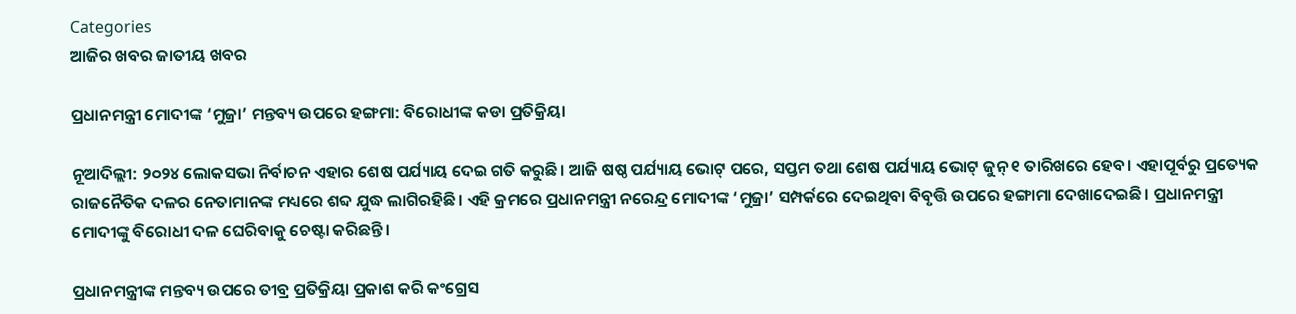Categories
ଆଜିର ଖବର ଜାତୀୟ ଖବର

ପ୍ରଧାନମନ୍ତ୍ରୀ ମୋଦୀଙ୍କ ‘ମୁଜ୍ରା’ ମନ୍ତବ୍ୟ ଉପରେ ହଙ୍ଗମା: ବିରୋଧୀଙ୍କ କଡା ପ୍ରତିକ୍ରିୟା

ନୂଆଦିଲ୍ଲୀ: ୨୦୨୪ ଲୋକସଭା ନିର୍ବାଚନ ଏହାର ଶେଷ ପର୍ଯ୍ୟାୟ ଦେଇ ଗତି କରୁଛି। ଆଜି ଷଷ୍ଠ ପର୍ଯ୍ୟାୟ ଭୋଟ୍ ପରେ, ସପ୍ତମ ତଥା ଶେଷ ପର୍ଯ୍ୟାୟ ଭୋଟ୍ ଜୁନ୍ ୧ ତାରିଖରେ ହେବ। ଏହାପୂର୍ବରୁ ପ୍ରତ୍ୟେକ ରାଜନୈତିକ ଦଳର ନେତାମାନଙ୍କ ମଧ୍ୟରେ ଶବ୍ଦ ଯୁଦ୍ଧ ଲାଗିରହିଛି। ଏହି କ୍ରମରେ ପ୍ରଧାନମନ୍ତ୍ରୀ ନରେନ୍ଦ୍ର ମୋଦୀଙ୍କ ‘ମୁଜ୍ରା’ ସମ୍ପର୍କରେ ଦେଇଥିବା ବିବୃତ୍ତି ଉପରେ ହଙ୍ଗାମା ଦେଖାଦେଇଛି। ପ୍ରଧାନମନ୍ତ୍ରୀ ମୋଦୀଙ୍କୁ ବିରୋଧୀ ଦଳ ଘେରିବାକୁ ଚେଷ୍ଟା କରିଛନ୍ତି।

ପ୍ରଧାନମନ୍ତ୍ରୀଙ୍କ ମନ୍ତବ୍ୟ ଉପରେ ତୀବ୍ର ପ୍ରତିକ୍ରିୟା ପ୍ରକାଶ କରି କଂଗ୍ରେସ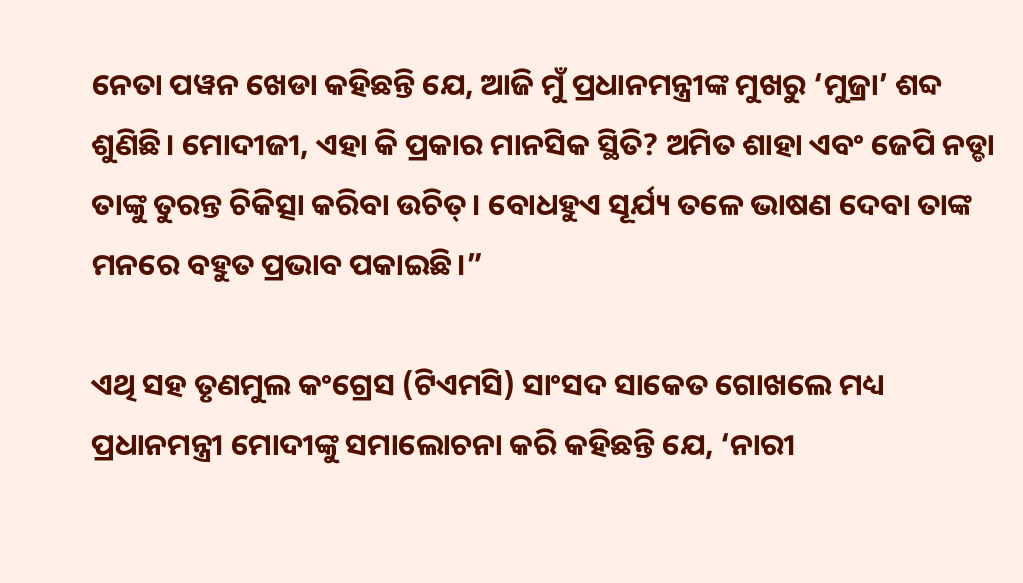ନେତା ପୱନ ଖେଡା କହିଛନ୍ତି ଯେ, ଆଜି ମୁଁ ପ୍ରଧାନମନ୍ତ୍ରୀଙ୍କ ମୁଖରୁ ‘ମୁଜ୍ରା’ ଶବ୍ଦ ଶୁଣିଛି। ମୋଦୀଜୀ, ଏହା କି ପ୍ରକାର ମାନସିକ ସ୍ଥିତି? ଅମିତ ଶାହା ଏବଂ ଜେପି ନଡ୍ଡା ତାଙ୍କୁ ତୁରନ୍ତ ଚିକିତ୍ସା କରିବା ଉଚିତ୍। ବୋଧହୁଏ ସୂର୍ଯ୍ୟ ତଳେ ଭାଷଣ ଦେବା ତାଙ୍କ ମନରେ ବହୁତ ପ୍ରଭାବ ପକାଇଛି।”

ଏଥି ସହ ତୃଣମୁଲ କଂଗ୍ରେସ (ଟିଏମସି) ସାଂସଦ ସାକେତ ଗୋଖଲେ ମଧ୍ୟ ପ୍ରଧାନମନ୍ତ୍ରୀ ମୋଦୀଙ୍କୁ ସମାଲୋଚନା କରି କହିଛନ୍ତି ଯେ, ‘ନାରୀ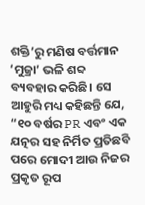ଶକ୍ତି’ରୁ ମଣିଷ ବର୍ତ୍ତମାନ ‘ମୁଜ୍ରା’ ଭଳି ଶବ୍ଦ ବ୍ୟବହାର କରିଛି। ସେ ଆହୁରି ମଧ୍ୟ କହିଛନ୍ତି ଯେ, “୧୦ ବର୍ଷର PR ଏବଂ ଏକ ଯତ୍ନର ସହ ନିର୍ମିତ ପ୍ରତିଛବି ପରେ ମୋଦୀ ଆଉ ନିଜର ପ୍ରକୃତ ରୂପ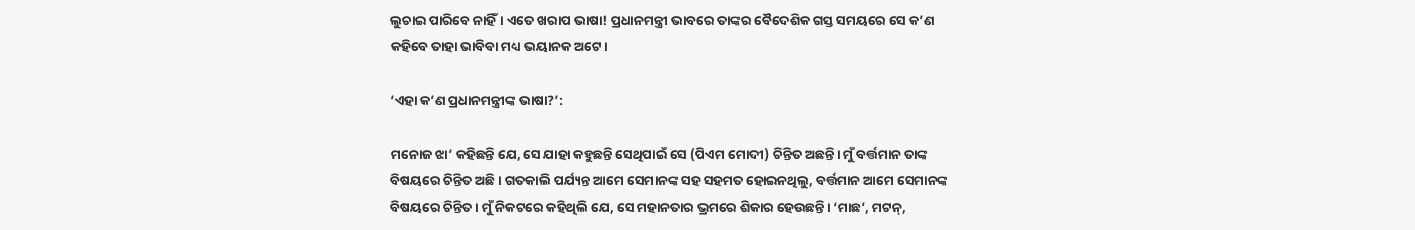ଲୁଚାଇ ପାରିବେ ନାହିଁ। ଏତେ ଖରାପ ଭାଷା! ପ୍ରଧାନମନ୍ତ୍ରୀ ଭାବରେ ତାଙ୍କର ବୈଦେଶିକ ଗସ୍ତ ସମୟରେ ସେ କ’ଣ କହିବେ ତାହା ଭାବିବା ମଧ୍ୟ ଭୟାନକ ଅଟେ।

‘ଏହା କ’ଣ ପ୍ରଧାନମନ୍ତ୍ରୀଙ୍କ ଭାଷା?’:

ମନୋଜ ଝା’ କହିଛନ୍ତି ଯେ, ସେ ଯାହା କହୁଛନ୍ତି ସେଥିପାଇଁ ସେ (ପିଏମ ମୋଦୀ) ଚିନ୍ତିତ ଅଛନ୍ତି। ମୁଁ ବର୍ତ୍ତମାନ ତାଙ୍କ ବିଷୟରେ ଚିନ୍ତିତ ଅଛି। ଗତକାଲି ପର୍ଯ୍ୟନ୍ତ ଆମେ ସେମାନଙ୍କ ସହ ସହମତ ହୋଇନଥିଲୁ, ବର୍ତ୍ତମାନ ଆମେ ସେମାନଙ୍କ ବିଷୟରେ ଚିନ୍ତିତ। ମୁଁ ନିକଟରେ କହିଥିଲି ଯେ, ସେ ମହାନତାର ଭ୍ରମରେ ଶିକାର ହେଉଛନ୍ତି। ‘ମାଛ’, ମଟନ୍,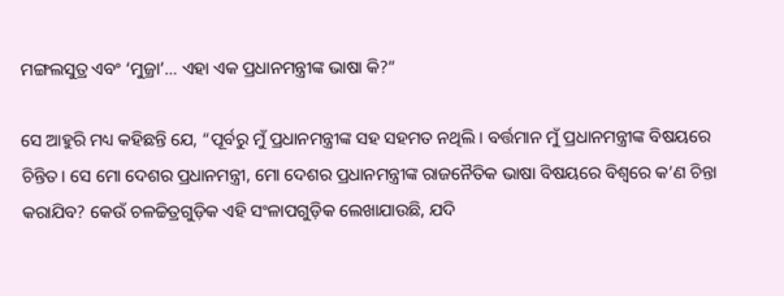ମଙ୍ଗଲସୁତ୍ର ଏବଂ ‘ମୁଜ୍ରା’… ଏହା ଏକ ପ୍ରଧାନମନ୍ତ୍ରୀଙ୍କ ଭାଷା କି?”

ସେ ଆହୁରି ମଧ୍ୟ କହିଛନ୍ତି ଯେ, “ପୂର୍ବରୁ ମୁଁ ପ୍ରଧାନମନ୍ତ୍ରୀଙ୍କ ସହ ସହମତ ନଥିଲି। ବର୍ତ୍ତମାନ ମୁଁ ପ୍ରଧାନମନ୍ତ୍ରୀଙ୍କ ବିଷୟରେ ଚିନ୍ତିତ। ସେ ମୋ ଦେଶର ପ୍ରଧାନମନ୍ତ୍ରୀ, ମୋ ଦେଶର ପ୍ରଧାନମନ୍ତ୍ରୀଙ୍କ ରାଜନୈତିକ ଭାଷା ବିଷୟରେ ବିଶ୍ଵରେ କ’ଣ ଚିନ୍ତା କରାଯିବ? କେଉଁ ଚଳଚ୍ଚିତ୍ରଗୁଡ଼ିକ ଏହି ସଂଳାପଗୁଡ଼ିକ ଲେଖାଯାଉଛି, ଯଦି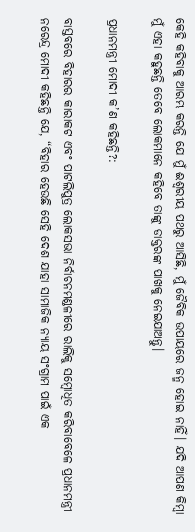କେହି କହିବାକୁ ଆରମ୍ଭ କରନ୍ତି ଯେ ମୁଁ ଈଶ୍ୱରୀୟ ପଥରୁ ଆସିଛି, ମୁଁ ଜୈବିକ ଉପାୟରେ ଜନ୍ମ ହୋଇ ନାହିଁ। ଯଦି ଆପଣ କିମ୍ବା ମୁଁ ଏହା କହୁଛନ୍ତି ତେବେ ଲୋକମାନେ କହିବେ ତାଙ୍କୁ ଡାକ୍ତରଙ୍କ ପାଖକୁ ନେଇଯାଅନ୍ତୁ।

ପ୍ରଧାନମନ୍ତ୍ରୀ ମୋଦୀ କ’ଣ କହିଛନ୍ତି?:

ବାସ୍ତବରେ ବିହାରର କାରାକଟ ଏବଂ ପାଟଲିପୁତ୍ର ଲୋକସଭା ନିର୍ବାଚନମଣ୍ଡଳୀରେ ରାଲିକୁ ସମ୍ବୋଧିତ କରିବାବେଳେ ପ୍ରଧାନମନ୍ତ୍ରୀ ନରେନ୍ଦ୍ର ମୋଦୀ କହିଛନ୍ତି ଯେ, “ବିହାର ହେଉଛି ସେହି ଦେଶ ଯାହା ସାମାଜିକ ନ୍ୟାୟ ସଂଗ୍ରାମ ପାଇଁ ଏକ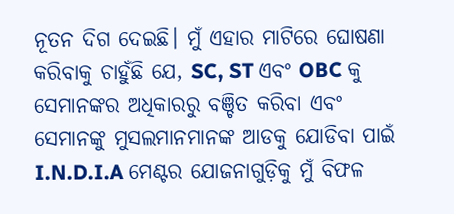ନୂତନ ଦିଗ ଦେଇଛି। ମୁଁ ଏହାର ମାଟିରେ ଘୋଷଣା କରିବାକୁ ଚାହୁଁଛି ଯେ, SC, ST ଏବଂ OBC କୁ ସେମାନଙ୍କର ଅଧିକାରରୁ ବଞ୍ଚିତ କରିବା ଏବଂ ସେମାନଙ୍କୁ ମୁସଲମାନମାନଙ୍କ ଆଡକୁ ଯୋଡିବା ପାଇଁ I.N.D.I.A ମେଣ୍ଟର ଯୋଜନାଗୁଡ଼ିକୁ ମୁଁ ବିଫଳ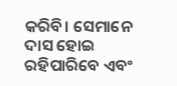କରିବି। ସେମାନେ ଦାସ ହୋଇ ରହିପାରିବେ ଏବଂ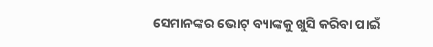ସେମାନଙ୍କର ଭୋଟ୍ ବ୍ୟାଙ୍କକୁ ଖୁସି କରିବା ପାଇଁ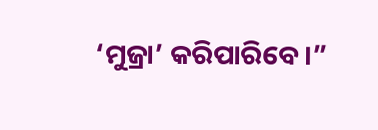‘ମୁଜ୍ରା’ କରିପାରିବେ।”